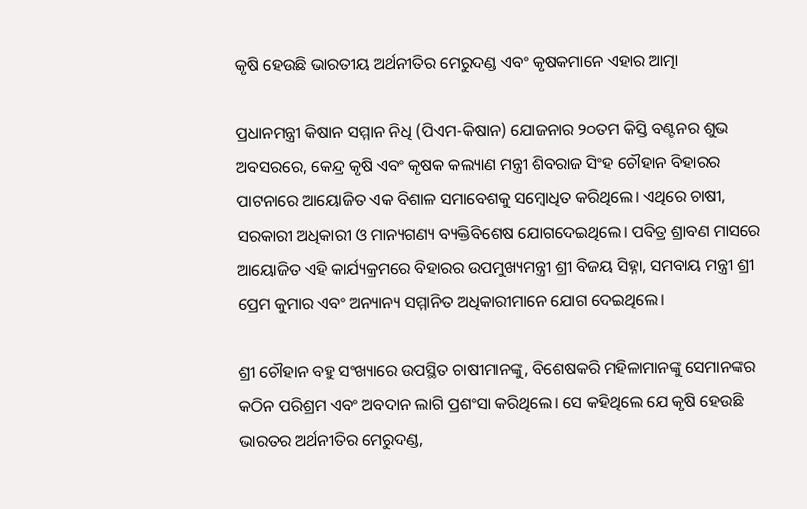କୃଷି ହେଉଛି ଭାରତୀୟ ଅର୍ଥନୀତିର ମେରୁଦଣ୍ଡ ଏବଂ କୃଷକମାନେ ଏହାର ଆତ୍ମା

ପ୍ରଧାନମନ୍ତ୍ରୀ କିଷାନ ସମ୍ମାନ ନିଧି (ପିଏମ-କିଷାନ) ଯୋଜନାର ୨୦ତମ କିସ୍ତି ବଣ୍ଟନର ଶୁଭ ଅବସରରେ, କେନ୍ଦ୍ର କୃଷି ଏବଂ କୃଷକ କଲ୍ୟାଣ ମନ୍ତ୍ରୀ ଶିବରାଜ ସିଂହ ଚୌହାନ ବିହାରର ପାଟନାରେ ଆୟୋଜିତ ଏକ ବିଶାଳ ସମାବେଶକୁ ସମ୍ବୋଧିତ କରିଥିଲେ। ଏଥିରେ ଚାଷୀ, ସରକାରୀ ଅଧିକାରୀ ଓ ମାନ୍ୟଗଣ୍ୟ ବ୍ୟକ୍ତିବିଶେଷ ଯୋଗଦେଇଥିଲେ। ପବିତ୍ର ଶ୍ରାବଣ ମାସରେ ଆୟୋଜିତ ଏହି କାର୍ଯ୍ୟକ୍ରମରେ ବିହାରର ଉପମୁଖ୍ୟମନ୍ତ୍ରୀ ଶ୍ରୀ ବିଜୟ ସିହ୍ନା, ସମବାୟ ମନ୍ତ୍ରୀ ଶ୍ରୀ ପ୍ରେମ କୁମାର ଏବଂ ଅନ୍ୟାନ୍ୟ ସମ୍ମାନିତ ଅଧିକାରୀମାନେ ଯୋଗ ଦେଇଥିଲେ।

ଶ୍ରୀ ଚୌହାନ ବହୁ ସଂଖ୍ୟାରେ ଉପସ୍ଥିତ ଚାଷୀମାନଙ୍କୁ, ବିଶେଷକରି ମହିଳାମାନଙ୍କୁ ସେମାନଙ୍କର କଠିନ ପରିଶ୍ରମ ଏବଂ ଅବଦାନ ଲାଗି ପ୍ରଶଂସା କରିଥିଲେ। ସେ କହିଥିଲେ ଯେ କୃଷି ହେଉଛି ଭାରତର ଅର୍ଥନୀତିର ମେରୁଦଣ୍ଡ,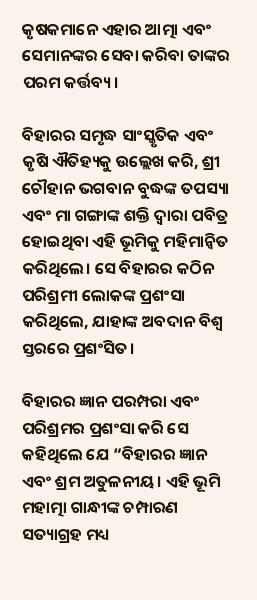କୃଷକମାନେ ଏହାର ଆତ୍ମା ଏବଂ ସେମାନଙ୍କର ସେବା କରିବା ତାଙ୍କର ପରମ କର୍ତ୍ତବ୍ୟ।

ବିହାରର ସମୃଦ୍ଧ ସାଂସ୍କୃତିକ ଏବଂ କୃଷି ଐତିହ୍ୟକୁ ଉଲ୍ଲେଖ କରି, ଶ୍ରୀ ଚୌହାନ ଭଗବାନ ବୁଦ୍ଧଙ୍କ ତପସ୍ୟା ଏବଂ ମା ଗଙ୍ଗାଙ୍କ ଶକ୍ତି ଦ୍ୱାରା ପବିତ୍ର ହୋଇଥିବା ଏହି ଭୂମିକୁ ମହିମାନ୍ବିତ କରିଥିଲେ। ସେ ବିହାରର କଠିନ ପରିଶ୍ରମୀ ଲୋକଙ୍କ ପ୍ରଶଂସା କରିଥିଲେ, ଯାହାଙ୍କ ଅବଦାନ ବିଶ୍ୱ ସ୍ତରରେ ପ୍ରଶଂସିତ।

ବିହାରର ଜ୍ଞାନ ପରମ୍ପରା ଏବଂ ପରିଶ୍ରମର ପ୍ରଶଂସା କରି ସେ କହିଥିଲେ ଯେ “ବିହାରର ଜ୍ଞାନ ଏବଂ ଶ୍ରମ ଅତୁଳନୀୟ। ଏହି ଭୂମି ମହାତ୍ମା ଗାନ୍ଧୀଙ୍କ ଚମ୍ପାରଣ ସତ୍ୟାଗ୍ରହ ମଧ୍ୟ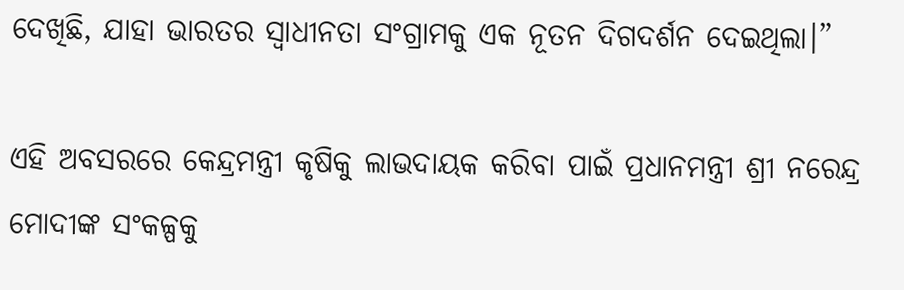ଦେଖିଛି, ଯାହା ଭାରତର ସ୍ୱାଧୀନତା ସଂଗ୍ରାମକୁ ଏକ ନୂତନ ଦିଗଦର୍ଶନ ଦେଇଥିଲା।”

ଏହି ଅବସରରେ କେନ୍ଦ୍ରମନ୍ତ୍ରୀ କୃଷିକୁ ଲାଭଦାୟକ କରିବା ପାଇଁ ପ୍ରଧାନମନ୍ତ୍ରୀ ଶ୍ରୀ ନରେନ୍ଦ୍ର ମୋଦୀଙ୍କ ସଂକଳ୍ପକୁ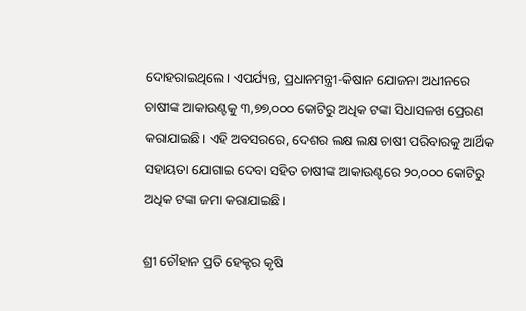ଦୋହରାଇଥିଲେ। ଏପର୍ଯ୍ୟନ୍ତ, ପ୍ରଧାନମନ୍ତ୍ରୀ-କିଷାନ ଯୋଜନା ଅଧୀନରେ ଚାଷୀଙ୍କ ଆକାଉଣ୍ଟକୁ ୩,୭୭,୦୦୦ କୋଟିରୁ ଅଧିକ ଟଙ୍କା ସିଧାସଳଖ ପ୍ରେରଣ କରାଯାଇଛି। ଏହି ଅବସରରେ, ଦେଶର ଲକ୍ଷ ଲକ୍ଷ ଚାଷୀ ପରିବାରକୁ ଆର୍ଥିକ ସହାୟତା ଯୋଗାଇ ଦେବା ସହିତ ଚାଷୀଙ୍କ ଆକାଉଣ୍ଟରେ ୨୦,୦୦୦ କୋଟିରୁ ଅଧିକ ଟଙ୍କା ଜମା କରାଯାଇଛି।

ଶ୍ରୀ ଚୌହାନ ପ୍ରତି ହେକ୍ଟର କୃଷି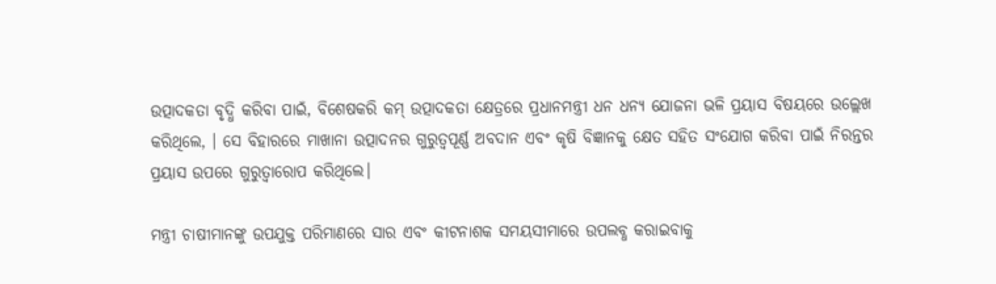ଉତ୍ପାଦକତା ବୃଦ୍ଧି କରିବା ପାଇଁ, ବିଶେଷକରି କମ୍ ଉତ୍ପାଦକତା କ୍ଷେତ୍ରରେ ପ୍ରଧାନମନ୍ତ୍ରୀ ଧନ ଧନ୍ୟ ଯୋଜନା ଭଳି ପ୍ରୟାସ ବିଷୟରେ ଉଲ୍ଲେଖ କରିଥିଲେ, । ସେ ବିହାରରେ ମାଖାନା ଉତ୍ପାଦନର ଗୁରୁତ୍ୱପୂର୍ଣ୍ଣ ଅବଦାନ ଏବଂ କୃଷି ବିଜ୍ଞାନକୁ କ୍ଷେତ ସହିତ ସଂଯୋଗ କରିବା ପାଇଁ ନିରନ୍ତର ପ୍ରୟାସ ଉପରେ ଗୁରୁତ୍ୱାରୋପ କରିଥିଲେ।

ମନ୍ତ୍ରୀ ଚାଷୀମାନଙ୍କୁ ଉପଯୁକ୍ତ ପରିମାଣରେ ସାର ଏବଂ କୀଟନାଶକ ସମୟସୀମାରେ ଉପଲବ୍ଧ କରାଇବାକୁ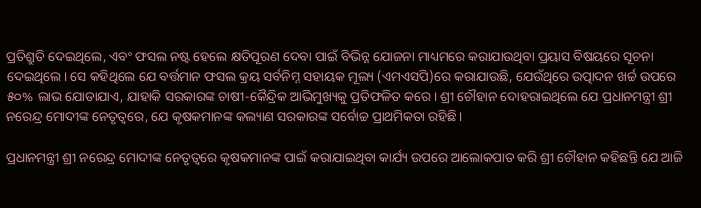ପ୍ରତିଶ୍ରୁତି ଦେଇଥିଲେ, ଏବଂ ଫସଲ ନଷ୍ଟ ହେଲେ କ୍ଷତିପୂରଣ ଦେବା ପାଇଁ ବିଭିନ୍ନ ଯୋଜନା ମାଧ୍ୟମରେ କରାଯାଉଥିବା ପ୍ରୟାସ ବିଷୟରେ ସୂଚନା ଦେଇଥିଲେ। ସେ କହିଥିଲେ ଯେ ବର୍ତ୍ତମାନ ଫସଲ କ୍ରୟ ସର୍ବନିମ୍ନ ସହାୟକ ମୂଲ୍ୟ (ଏମଏସପି)ରେ କରାଯାଉଛି, ଯେଉଁଥିରେ ଉତ୍ପାଦନ ଖର୍ଚ୍ଚ ଉପରେ ୫୦% ଲାଭ ଯୋଡାଯାଏ, ଯାହାକି ସରକାରଙ୍କ ଚାଷୀ-କୈନ୍ଦ୍ରିକ ଆଭିମୁଖ୍ୟକୁ ପ୍ରତିଫଳିତ କରେ। ଶ୍ରୀ ଚୌହାନ ଦୋହରାଇଥିଲେ ଯେ ପ୍ରଧାନମନ୍ତ୍ରୀ ଶ୍ରୀ ନରେନ୍ଦ୍ର ମୋଦୀଙ୍କ ନେତୃତ୍ୱରେ, ଯେ କୃଷକମାନଙ୍କ କଲ୍ୟାଣ ସରକାରଙ୍କ ସର୍ବୋଚ୍ଚ ପ୍ରାଥମିକତା ରହିଛି।

ପ୍ରଧାନମନ୍ତ୍ରୀ ଶ୍ରୀ ନରେନ୍ଦ୍ର ମୋଦୀଙ୍କ ନେତୃତ୍ୱରେ କୃଷକମାନଙ୍କ ପାଇଁ କରାଯାଇଥିବା କାର୍ଯ୍ୟ ଉପରେ ଆଲୋକପାତ କରି ଶ୍ରୀ ଚୌହାନ କହିଛନ୍ତି ଯେ ଆଜି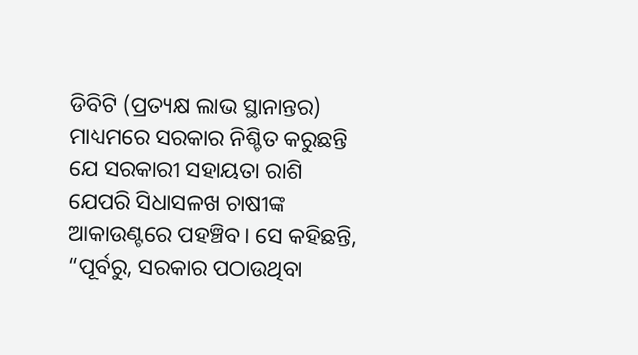ଡିବିଟି (ପ୍ରତ୍ୟକ୍ଷ ଲାଭ ସ୍ଥାନାନ୍ତର) ମାଧ୍ୟମରେ ସରକାର ନିଶ୍ଚିତ କରୁଛନ୍ତି ଯେ ସରକାରୀ ସହାୟତା ରାଶି ଯେପରି ସିଧାସଳଖ ଚାଷୀଙ୍କ ଆକାଉଣ୍ଟରେ ପହଞ୍ଚିବ। ସେ କହିଛନ୍ତି, “ପୂର୍ବରୁ, ସରକାର ପଠାଉଥିବା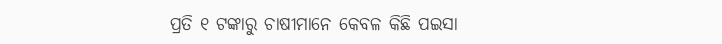ପ୍ରତି ୧ ଟଙ୍କାରୁ ଚାଷୀମାନେ କେବଳ କିଛି ପଇସା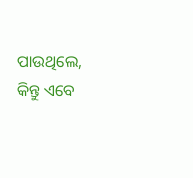ପାଉଥିଲେ, କିନ୍ତୁ ଏବେ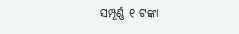ସମ୍ପୂର୍ଣ୍ଣ ୧ ଟଙ୍କା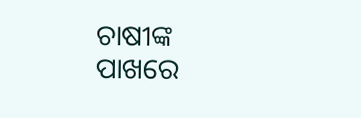ଚାଷୀଙ୍କ ପାଖରେ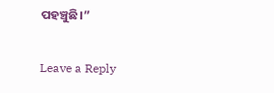ପହଞ୍ଚୁଛି।”

Leave a Reply